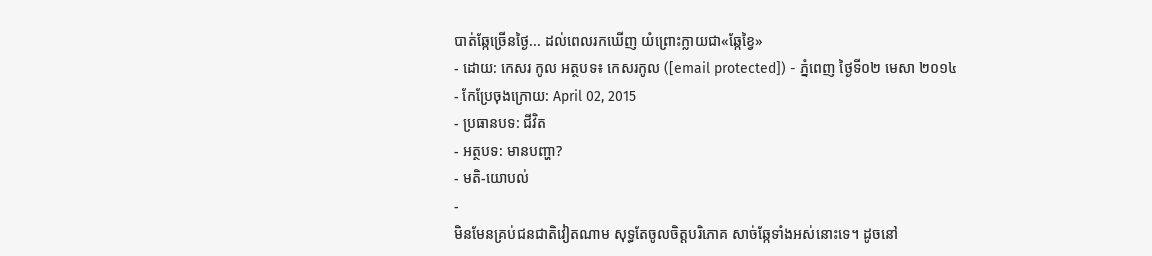បាត់ឆ្កែច្រើនថ្ងៃ... ដល់ពេលរកឃើញ យំព្រោះក្លាយជា«ឆ្កែខ្វៃ»
- ដោយ: កេសរ កូល អត្ថបទ៖ កេសរកូល ([email protected]) - ភ្នំពេញ ថ្ងៃទី០២ មេសា ២០១៤
- កែប្រែចុងក្រោយ: April 02, 2015
- ប្រធានបទ: ជីវិត
- អត្ថបទ: មានបញ្ហា?
- មតិ-យោបល់
-
មិនមែនគ្រប់ជនជាតិវៀតណាម សុទ្ធតែចូលចិត្តបរិភោគ សាច់ឆ្កែទាំងអស់នោះទេ។ ដូចនៅ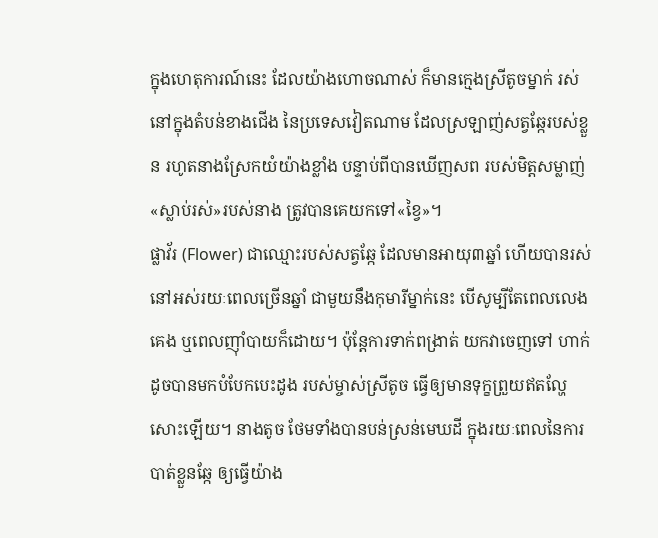ក្នុងហេតុការណ៍នេះ ដែលយ៉ាងហោចណាស់ ក៏មានក្មេងស្រីតូចម្នាក់ រស់នៅក្នុងតំបន់ខាងជើង នៃប្រទេសវៀតណាម ដែលស្រឡាញ់សត្វឆ្កែរបស់ខ្លួន រហូតនាងស្រែកយំយ៉ាងខ្លាំង បន្ទាប់ពីបានឃើញសព របស់មិត្តសម្លាញ់«ស្លាប់រស់»របស់នាង ត្រូវបានគេយកទៅ«ខ្វៃ»។
ផ្លាវ័រ (Flower) ជាឈ្មោះរបស់សត្វឆ្កែ ដែលមានអាយុ៣ឆ្នាំ ហើយបានរស់នៅអស់រយៈពេលច្រើនឆ្នាំ ជាមួយនឹងកុមារីម្នាក់នេះ បើសូម្បីតែពេលលេង គេង ឬពេលញ៉ាំបាយក៏ដោយ។ ប៉ុន្តែការទាក់ពង្រាត់ យកវាចេញទៅ ហាក់ដូចបានមកបំបែកបេះដូង របស់ម្ចាស់ស្រីតូច ធ្វើឲ្យមានទុក្ខព្រួយឥតល្ហែសោះឡើយ។ នាងតូច ថែមទាំងបានបន់ស្រន់មេឃដី ក្នុងរយៈពេលនៃការបាត់ខ្លួនឆ្កែ ឲ្យធ្វើយ៉ាង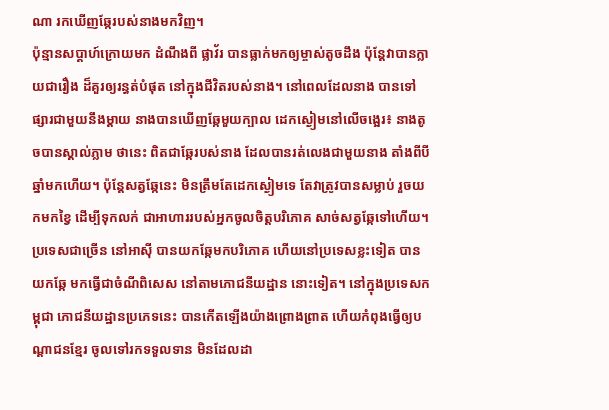ណា រកឃើញឆ្កែរបស់នាងមកវិញ។
ប៉ុន្មានសប្ដាហ៍ក្រោយមក ដំណឹងពី ផ្លាវ័រ បានធ្លាក់មកឲ្យម្ចាស់តូចដឹង ប៉ុន្តែវាបានក្លាយជារឿង ដ៏គួរឲ្យរន្ធត់បំផុត នៅក្នុងជីវិតរបស់នាង។ នៅពេលដែលនាង បានទៅផ្សារជាមួយនឹងម្ដាយ នាងបានឃើញឆ្កែមួយក្បាល ដេកស្ងៀមនៅលើចង្អេរ៖ នាងតូចបានស្គាល់ភ្លាម ថានេះ ពិតជាឆ្កែរបស់នាង ដែលបានរត់លេងជាមួយនាង តាំងពីបីឆ្នាំមកហើយ។ ប៉ុន្តែសត្វឆ្កែនេះ មិនត្រឹមតែដេកស្ងៀមទេ តែវាត្រូវបានសម្លាប់ រួចយកមកខ្វៃ ដើម្បីទុកលក់ ជាអាហាររបស់អ្នកចូលចិត្តបរិភោគ សាច់សត្វឆ្កែទៅហើយ។
ប្រទេសជាច្រើន នៅអាស៊ី បានយកឆ្កែមកបរិភោគ ហើយនៅប្រទេសខ្លះទៀត បានយកឆ្កែ មកធ្វើជាចំណីពិសេស នៅតាមភោជនីយដ្ឋាន នោះទៀត។ នៅក្នុងប្រទេសកម្ពុជា ភោជនីយដ្ឋានប្រភេទនេះ បានកើតឡើងយ៉ាងព្រោងព្រាត ហើយកំពុងធ្វើឲ្យបណ្ដាជនខ្មែរ ចូលទៅរកទទួលទាន មិនដែលដា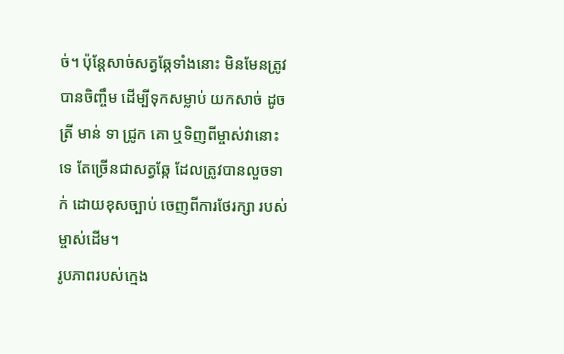ច់។ ប៉ុន្តែសាច់សត្វឆ្កែទាំងនោះ មិនមែនត្រូវបានចិញ្ចឹម ដើម្បីទុកសម្លាប់ យកសាច់ ដូចត្រី មាន់ ទា ជ្រូក គោ ឬទិញពីម្ចាស់វានោះទេ តែច្រើនជាសត្វឆ្កែ ដែលត្រូវបានលួចទាក់ ដោយខុសច្បាប់ ចេញពីការថែរក្សា របស់ម្ចាស់ដើម។
រូបភាពរបស់ក្មេង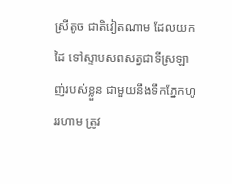ស្រីតូច ជាតិវៀតណាម ដែលយកដៃ ទៅស្ទាបសពសត្វជាទីស្រឡាញ់របស់ខ្លួន ជាមួយនឹងទឹកភ្នែកហូររហាម ត្រូវ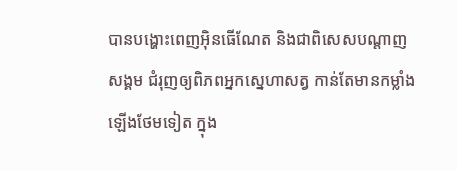បានបង្ហោះពេញអ៊ិនធើណែត និងជាពិសេសបណ្ដាញសង្គម ជំរុញឲ្យពិភពអ្នកស្នេហាសត្វ កាន់តែមានកម្លាំងឡើងថែមទៀត ក្នុង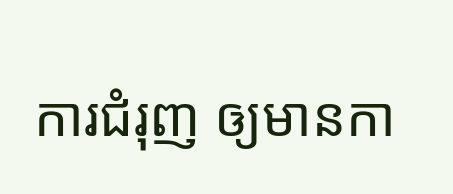ការជំរុញ ឲ្យមានកា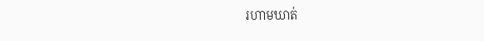រហាមឃាត់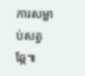ការសម្លាប់សត្វឆ្កែ៕